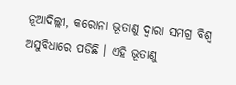ନୂଆଦିଲ୍ଲୀ, କରୋନା ଭୂତାଣୁ ଦ୍ୱାରା ସମଗ୍ର ବିଶ୍ୱ ଅସୁବିଧାରେ ପଡିଛି । ଏହି ଭୂତାଣୁ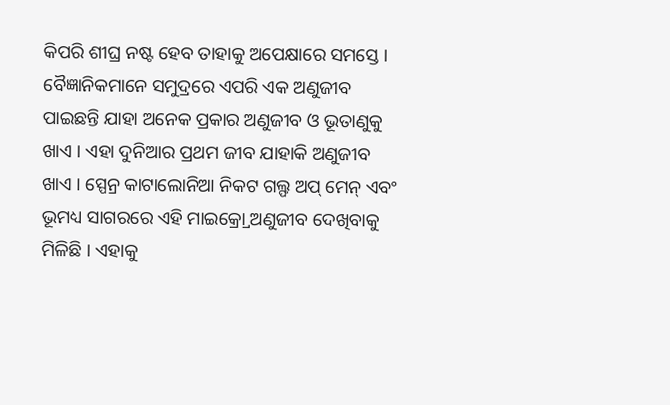କିପରି ଶୀଘ୍ର ନଷ୍ଟ ହେବ ତାହାକୁ ଅପେକ୍ଷାରେ ସମସ୍ତେ । ବୈଜ୍ଞାନିକମାନେ ସମୁଦ୍ରରେ ଏପରି ଏକ ଅଣୁଜୀବ ପାଇଛନ୍ତି ଯାହା ଅନେକ ପ୍ରକାର ଅଣୁଜୀବ ଓ ଭୂତାଣୁକୁ ଖାଏ । ଏହା ଦୁନିଆର ପ୍ରଥମ ଜୀବ ଯାହାକି ଅଣୁଜୀବ ଖାଏ । ସ୍ପେନ୍ର କାଟାଲୋନିଆ ନିକଟ ଗଲ୍ଫ ଅପ୍ ମେନ୍ ଏବଂ ଭୂମଧ୍ୟ ସାଗରରେ ଏହି ମାଇକ୍ର୍ରୋ ଅଣୁଜୀବ ଦେଖିବାକୁ ମିଳିଛି । ଏହାକୁ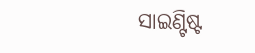ସାଇଣ୍ଟିଷ୍ଟ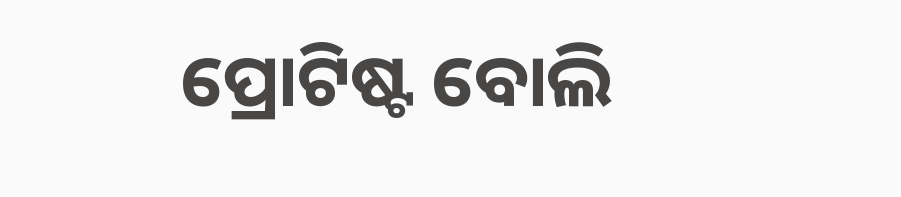ପ୍ରୋଟିଷ୍ଟ ବୋଲି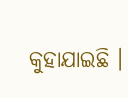କୁହାଯାଇଛି ।